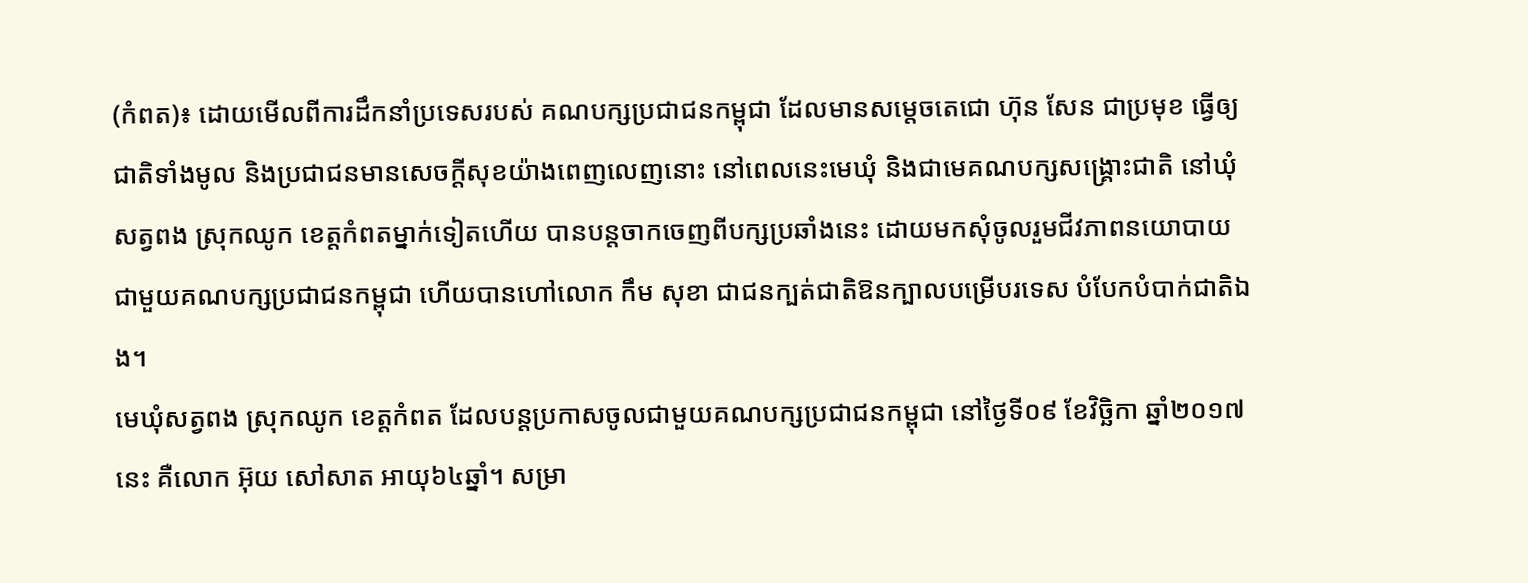(កំពត)៖ ដោយមើលពីការដឹកនាំប្រទេសរបស់ គណបក្សប្រជាជនកម្ពុជា ដែលមានសម្តេចតេជោ ហ៊ុន សែន ជាប្រមុខ ធ្វើឲ្យជាតិទាំងមូល និងប្រជាជនមានសេចក្តីសុខយ៉ាងពេញលេញនោះ នៅពេលនេះមេឃុំ និងជាមេគណបក្សសង្គ្រោះជាតិ នៅឃុំសត្វពង ស្រុកឈូក ខេត្តកំពតម្នាក់ទៀតហើយ បានបន្ដចាកចេញពីបក្សប្រឆាំងនេះ ដោយមកសុំចូលរួមជីវភាពនយោបាយ ជាមួយគណបក្សប្រជាជនកម្ពុជា ហើយបានហៅលោក កឹម សុខា ជាជនក្បត់ជាតិឱនក្បាលបម្រើបរទេស បំបែកបំបាក់ជាតិឯង។
មេឃុំសត្វពង ស្រុកឈូក ខេត្តកំពត ដែលបន្ដប្រកាសចូលជាមួយគណបក្សប្រជាជនកម្ពុជា នៅថ្ងៃទី០៩ ខែវិច្ឆិកា ឆ្នាំ២០១៧នេះ គឺលោក អ៊ុយ សៅសាត អាយុ៦៤ឆ្នាំ។ សម្រា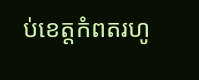ប់ខេត្តកំពតរហូ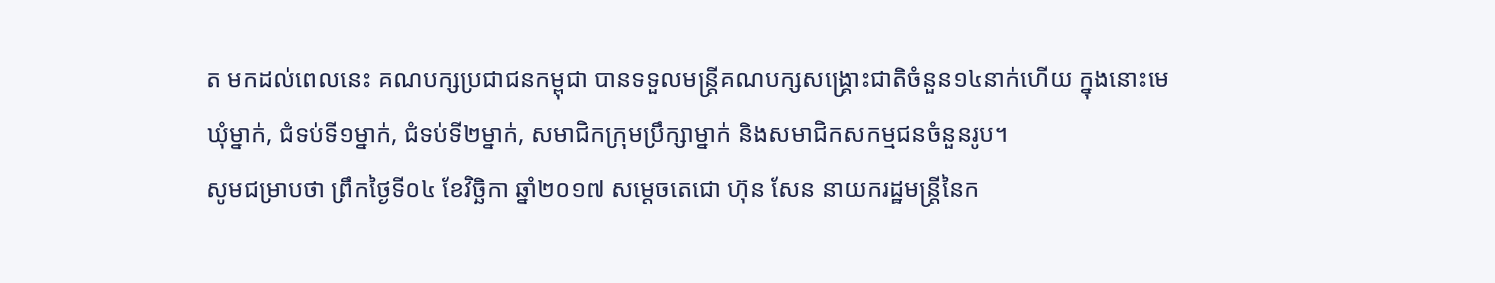ត មកដល់ពេលនេះ គណបក្សប្រជាជនកម្ពុជា បានទទួលមន្រ្តីគណបក្សសង្គ្រោះជាតិចំនួន១៤នាក់ហើយ ក្នុងនោះមេឃុំម្នាក់, ជំទប់ទី១ម្នាក់, ជំទប់ទី២ម្នាក់, សមាជិកក្រុមប្រឹក្សាម្នាក់ និងសមាជិកសកម្មជនចំនួនរូប។
សូមជម្រាបថា ព្រឹកថ្ងៃទី០៤ ខែវិច្ឆិកា ឆ្នាំ២០១៧ សម្តេចតេជោ ហ៊ុន សែន នាយករដ្ឋមន្រ្តីនៃក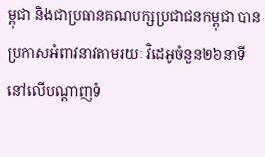ម្ពុជា និងជាប្រធានគណបក្សប្រជាជនកម្ពុជា បានប្រកាសអំពាវនាវតាមរយៈ វិដេអូចំនួន២៦នាទី នៅលើបណ្តាញទំ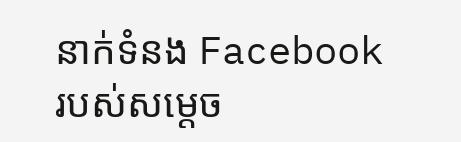នាក់ទំនង Facebook របស់សម្តេច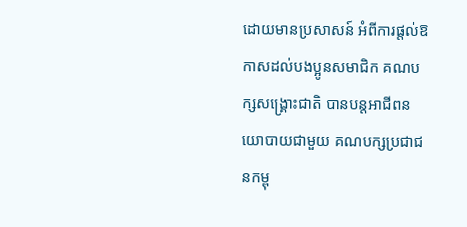ដោយមានប្រសាសន៍ អំពីការផ្តល់ឱកាសដល់បងប្អូនសមាជិក គណបក្សសង្គ្រោះជាតិ បានបន្តអាជីពនយោបាយជាមួយ គណបក្សប្រជាជនកម្ពុ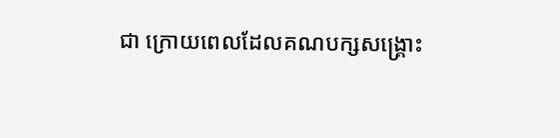ជា ក្រោយពេលដែលគណបក្សសង្រ្គោះ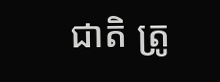ជាតិ ត្រូ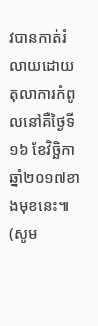វបានកាត់រំលាយដោយតុលាការកំពូលនៅគឺថ្ងៃទី១៦ ខែវិច្ឆិកា ឆ្នាំ២០១៧ខាងមុខនេះ៕ (សូម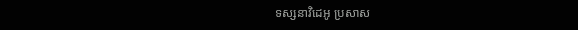ទស្សនាវិដេអូ ប្រសាស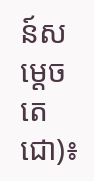ន៍សម្តេចតេជោ)៖